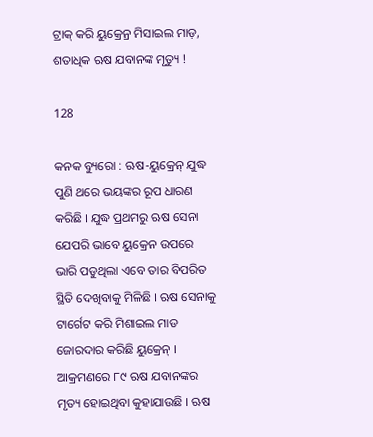ଟ୍ରାକ୍ କରି ୟୁକ୍ରେନ୍ର ମିସାଇଲ ମାଡ଼, ଶତାଧିକ ଋଷ ଯବାନଙ୍କ ମୃତ୍ୟୁ !

128

କନକ ବ୍ୟୁରୋ : ଋଷ-ୟୁକ୍ରେନ୍ ଯୁଦ୍ଧ ପୁଣି ଥରେ ଭୟଙ୍କର ରୂପ ଧାରଣ କରିଛି । ଯୁଦ୍ଧ ପ୍ରଥମରୁ ଋଷ ସେନା ଯେପରି ଭାବେ ୟୁକ୍ରେନ ଉପରେ ଭାରି ପଡୁଥିଲା ଏବେ ତାର ବିପରିତ ସ୍ଥିତି ଦେଖିବାକୁ ମିଳିଛି । ଋଷ ସେନାକୁ ଟାର୍ଗେଟ କରି ମିଶାଇଲ ମାଡ ଜୋରଦାର କରିଛି ୟୁକ୍ରେନ୍ । ଆକ୍ରମଣରେ ୮୯ ଋଷ ଯବାନଙ୍କର ମୃତ୍ୟ ହୋଇଥିବା କୁହାଯାଉଛି । ଋଷ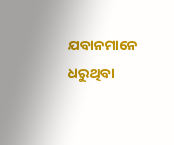ଯବାନମାନେ ଧରୁଥିବା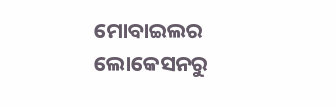ମୋବାଇଲର ଲୋକେସନରୁ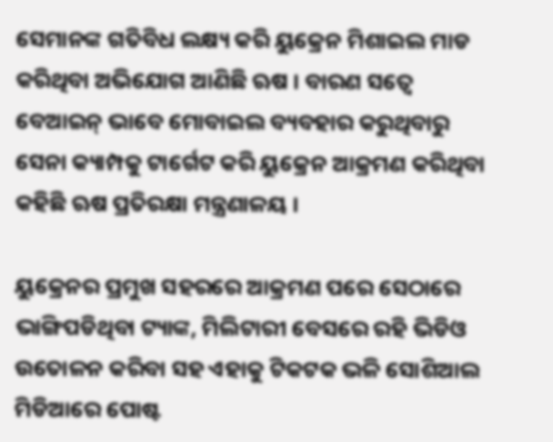ସେମାନଙ୍କ ଗତିବିଧ ଲକ୍ଷ୍ୟ କରି ୟୁକ୍ରେନ ମିଶାଇଲ ମାଡ କରିଥିବା ଅଭିଯୋଗ ଆଣିଛି ଋଷ । ବାରଣ ସତ୍ୱେ ବେଆଇନ୍ ଭାବେ ମୋବାଇଲ ବ୍ୟବହାର କରୁଥିବାରୁ ସେନା କ୍ୟାମ୍ପକୁ ଟାର୍ଗେଟ କରି ୟୁକ୍ରେନ ଆକ୍ରମଣ କରିଥିବା କହିଛି ଋଷ ପ୍ରତିରକ୍ଷା ମନ୍ତ୍ରଣାଳୟ ।

ୟୁକ୍ରେନର ପ୍ରମୁଖ ସହରରେ ଆକ୍ରମଣ ପରେ ସେଠାରେ ଭାଙ୍ଗିପଡିଥିବା ଟ୍ୟାଙ୍କ, ମିଲିଟାରୀ ବେସରେ ରହି ଭିଡିଓ ଉତୋଳନ କରିବା ସହ ଏହାକୁ ଟିକଟକ ଭଳି ସୋଶିଆଲ ମିଡିଆରେ ପୋଷ୍ଟ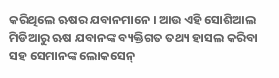କରିଥିଲେ ଋଷର ଯବାନମାନେ । ଆଉ ଏହି ସୋଶିଆଲ ମିଡିଆରୁ ଋଷ ଯବାନଙ୍କ ବ୍ୟକ୍ତିଗତ ତଥ୍ୟ ହାସଲ କରିବା ସହ ସେମାନଙ୍କ ଲୋକସେନ୍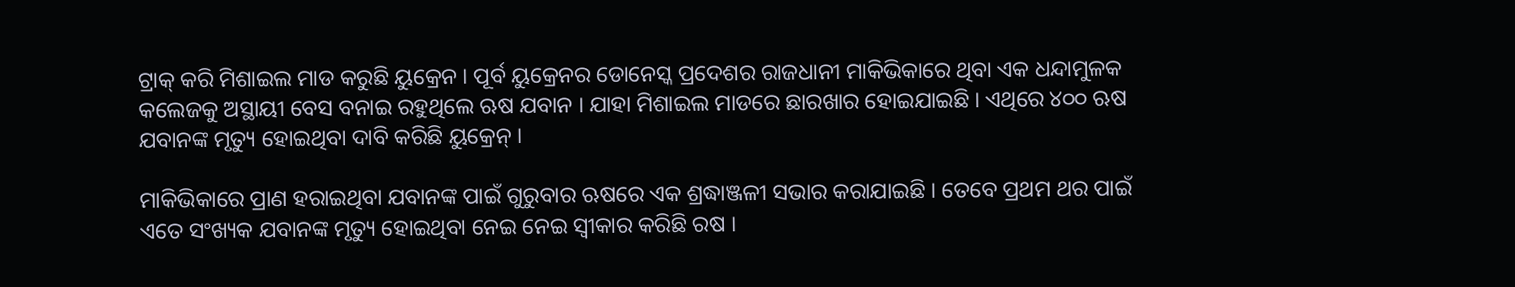ଟ୍ରାକ୍ କରି ମିଶାଇଲ ମାଡ କରୁଛି ୟୁକ୍ରେନ । ପୂର୍ବ ୟୁକ୍ରେନର ଡୋନେସ୍କ ପ୍ରଦେଶର ରାଜଧାନୀ ମାକିଭିକାରେ ଥିବା ଏକ ଧନ୍ଦାମୁଳକ କଲେଜକୁ ଅସ୍ଥାୟୀ ବେସ ବନାଇ ରହୁଥିଲେ ଋଷ ଯବାନ । ଯାହା ମିଶାଇଲ ମାଡରେ ଛାରଖାର ହୋଇଯାଇଛି । ଏଥିରେ ୪୦୦ ଋଷ ଯବାନଙ୍କ ମୃତ୍ୟୁ ହୋଇଥିବା ଦାବି କରିଛି ୟୁକ୍ରେନ୍ ।

ମାକିଭିକାରେ ପ୍ରାଣ ହରାଇଥିବା ଯବାନଙ୍କ ପାଇଁ ଗୁରୁବାର ଋଷରେ ଏକ ଶ୍ରଦ୍ଧାଞ୍ଜଳୀ ସଭାର କରାଯାଇଛି । ତେବେ ପ୍ରଥମ ଥର ପାଇଁ ଏତେ ସଂଖ୍ୟକ ଯବାନଙ୍କ ମୃତ୍ୟୁ ହୋଇଥିବା ନେଇ ନେଇ ସ୍ୱୀକାର କରିଛି ରଷ ।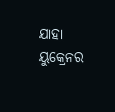ଯାହା ୟୁକ୍ରେନର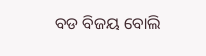ବଡ ବିଜୟ ବୋଲି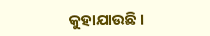କୁହାଯାଉଛି ।